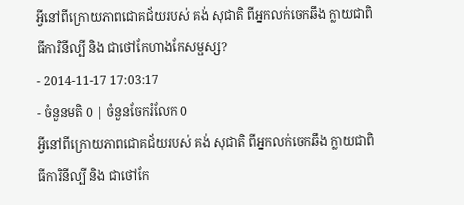អ្វីនៅពីក្រោយភាពជោគជ័យរបស់ គង់ សុជាតិ ពីអ្នកលក់ចេកឆឹង ក្លាយជាពិធីការិនីល្បី និង ជាថៅកែហាងកែសម្ផស្ស?
- 2014-11-17 17:03:17
- ចំនួនមតិ 0 | ចំនួនចែករំលែក 0
អ្វីនៅពីក្រោយភាពជោគជ័យរបស់ គង់ សុជាតិ ពីអ្នកលក់ចេកឆឹង ក្លាយជាពិធីការិនីល្បី និង ជាថៅកែ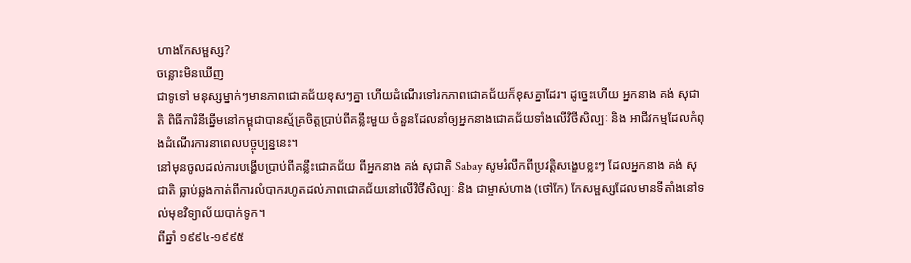ហាងកែសម្ផស្ស?
ចន្លោះមិនឃើញ
ជាទូទៅ មនុស្សម្នាក់ៗមានភាពជោគជ័យខុសៗគ្នា ហើយដំណើរទៅរកភាពជោគជ័យក៏ខុសគ្នាដែរ។ ដូច្នេះហើយ អ្នកនាង គង់ សុជាតិ ពិធីការិនីឆ្នើមនៅកម្ពុជាបានស្ម័គ្រចិត្តប្រាប់ពីគន្លឹះមួយ ចំនួនដែលនាំឲ្យអ្នកនាងជោគជ័យទាំងលើវិថីសិល្បៈ និង អាជីវកម្មដែលកំពុងដំណើរការនាពេលបច្ចុប្បន្ននេះ។
នៅមុនចូលដល់ការបង្ហើបប្រាប់ពីគន្លឹះជោគជ័យ ពីអ្នកនាង គង់ សុជាតិ Sabay សូមរំលឹកពីប្រវត្តិសង្ខេបខ្លះៗ ដែលអ្នកនាង គង់ សុជាតិ ធ្លាប់ឆ្លងកាត់ពីការលំបាករហូតដល់ភាពជោគជ័យនៅលើវិថីសិល្បៈ និង ជាម្ចាស់ហាង (ថៅកែ) កែសម្ផស្សដែលមានទីតាំងនៅទល់មុខវិទ្យាល័យបាក់ទូក។
ពីឆ្នាំ ១៩៩៤-១៩៩៥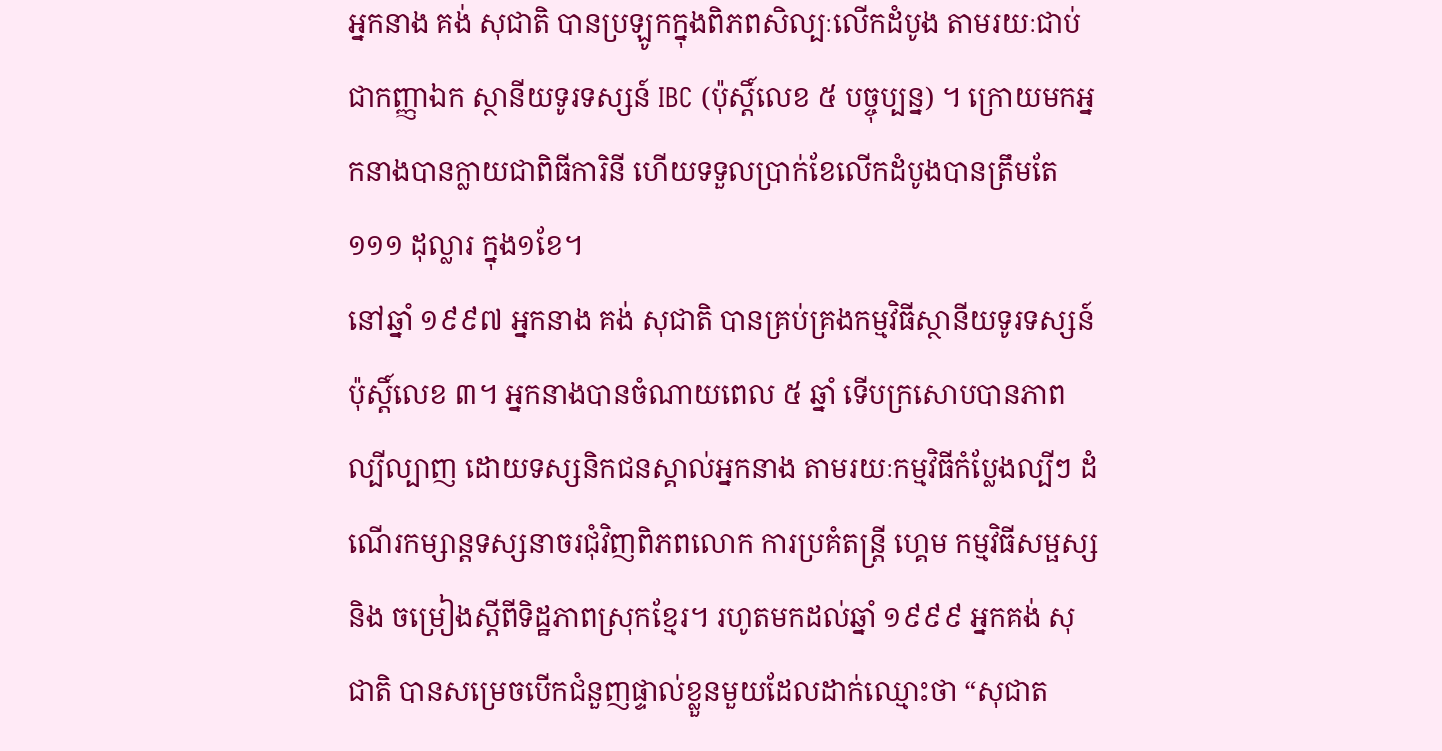អ្នកនាង គង់ សុជាតិ បានប្រឡូកក្នុងពិភពសិល្បៈលើកដំបូង តាមរយៈជាប់ជាកញ្ញាឯក ស្ថានីយទូរទស្សន៍ IBC (ប៉ុស្តិ៍លេខ ៥ បច្ចុប្បន្ន) ។ ក្រោយមកអ្នកនាងបានក្លាយជាពិធីការិនី ហើយទទួលប្រាក់ខែលើកដំបូងបានត្រឹមតែ ១១១ ដុល្លារ ក្នុង១ខែ។
នៅឆ្នាំ ១៩៩៧ អ្នកនាង គង់ សុជាតិ បានគ្រប់គ្រងកម្មវិធីស្ថានីយទូរទស្សន៍ប៉ុស្តិ៍លេខ ៣។ អ្នកនាងបានចំណាយពេល ៥ ឆ្នាំ ទើបក្រសោបបានភាពល្បីល្បាញ ដោយទស្សនិកជនស្គាល់អ្នកនាង តាមរយៈកម្មវិធីកំប្លែងល្បីៗ ដំណើរកម្សាន្តទស្សនាចរជុំវិញពិភពលោក ការប្រគំតន្ត្រី ហ្គេម កម្មវិធីសម្ផស្ស និង ចម្រៀងស្ដីពីទិដ្ឋភាពស្រុកខ្មែរ។ រហូតមកដល់ឆ្នាំ ១៩៩៩ អ្នកគង់ សុជាតិ បានសម្រេចបើកជំនួញផ្ទាល់ខ្លួនមួយដែលដាក់ឈ្មោះថា “សុជាត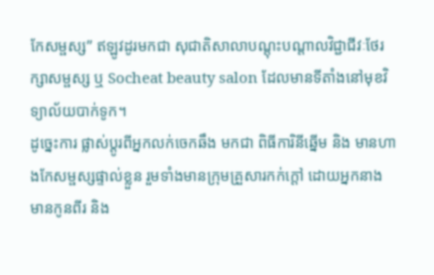កែសម្ផស្ស” ឥឡូវដូរមកជា សុជាតិសាលាបណ្ដុះបណ្ដាលវិជ្ជាជីវៈថែរក្សាសម្ផស្ស ឬ Socheat beauty salon ដែលមានទីតាំងនៅមុខវិទ្យាល័យបាក់ទូក។
ដូច្នេះការ ផ្លាស់ប្ដូរពីអ្នកលក់ចេកឆឹង មកជា ពិធីការិនីឆ្នើម និង មានហាងកែសម្ផស្សផ្ទាល់ខ្លួន រួមទាំងមានក្រុមគ្រួសារកក់ក្ដៅ ដោយអ្នកនាង មានកូនពីរ និង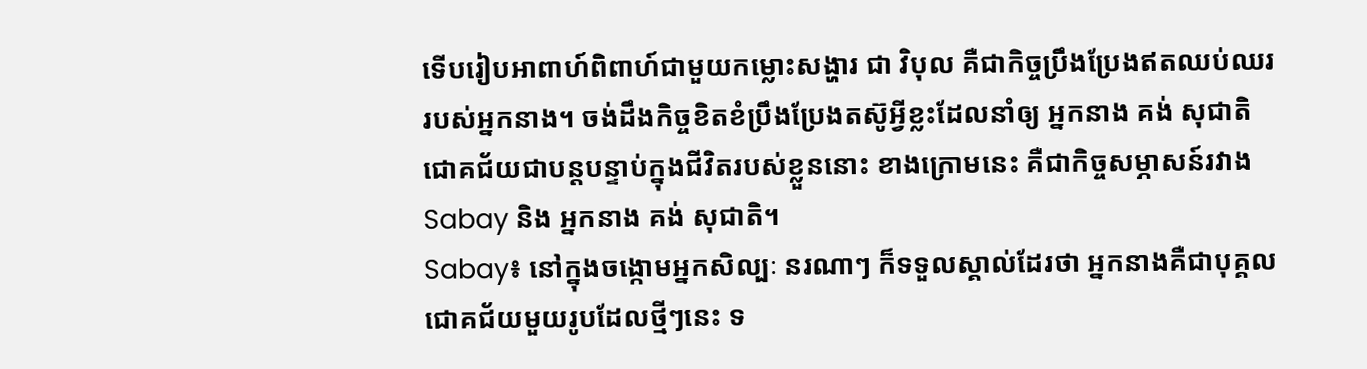ទើបរៀបអាពាហ៍ពិពាហ៍ជាមួយកម្លោះសង្ហារ ជា វិបុល គឺជាកិច្ចប្រឹងប្រែងឥតឈប់ឈររបស់អ្នកនាង។ ចង់ដឹងកិច្ចខិតខំប្រឹងប្រែងតស៊ូអ្វីខ្លះដែលនាំឲ្យ អ្នកនាង គង់ សុជាតិ ជោគជ័យជាបន្តបន្ទាប់ក្នុងជីវិតរបស់ខ្លួននោះ ខាងក្រោមនេះ គឺជាកិច្ចសម្ភាសន៍រវាង Sabay និង អ្នកនាង គង់ សុជាតិ។
Sabay៖ នៅក្នុងចង្កោមអ្នកសិល្បៈ នរណាៗ ក៏ទទួលស្គាល់ដែរថា អ្នកនាងគឺជាបុគ្គលជោគជ័យមួយរូបដែលថ្មីៗនេះ ទ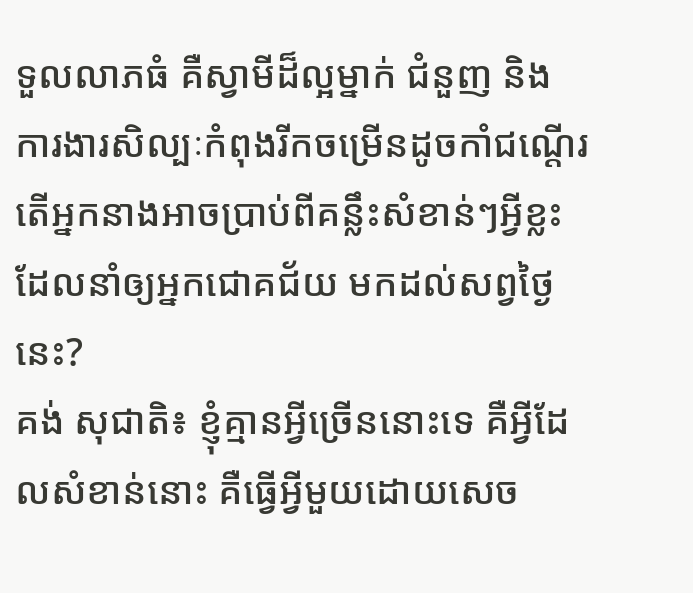ទួលលាភធំ គឺស្វាមីដ៏ល្អម្នាក់ ជំនួញ និង ការងារសិល្បៈកំពុងរីកចម្រើនដូចកាំជណ្ដើរ តើអ្នកនាងអាចប្រាប់ពីគន្លឹះសំខាន់ៗអ្វីខ្លះ ដែលនាំឲ្យអ្នកជោគជ័យ មកដល់សព្វថ្ងៃនេះ?
គង់ សុជាតិ៖ ខ្ញុំគ្មានអ្វីច្រើននោះទេ គឺអ្វីដែលសំខាន់នោះ គឺធ្វើអ្វីមួយដោយសេច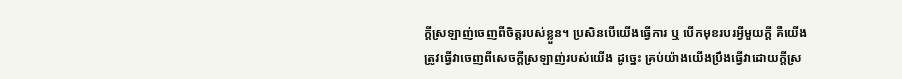ក្ដីស្រឡាញ់ចេញពីចិត្តរបស់ខ្លួន។ ប្រសិនបើយើងធ្វើការ ឬ បើកមុខរបរអ្វីមួយក្ដី គឺយើងត្រូវធ្វើវាចេញពីសេចក្ដីស្រឡាញ់របស់យើង ដូច្នេះ គ្រប់យ៉ាងយើងប្រឹងធ្វើវាដោយក្ដីស្រ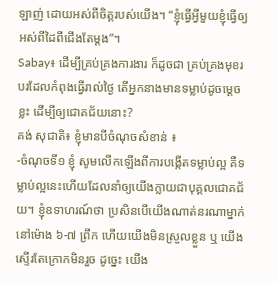ឡាញ់ ដោយអស់ពីចិត្តរបស់យើង។ “ខ្ញុំធ្វើអ្វីមួយខ្ញុំធ្វើឲ្យអស់ពីដៃពីជើងតែម្ដង”។
Sabay៖ ដើម្បីគ្រប់គ្រងការងារ ក៏ដូចជា គ្រប់គ្រងមុខរបរដែលកំពុងធ្វើរាល់ថ្ងៃ តើអ្នកនាងមានទម្លាប់ដូចម្ដេចខ្លះ ដើម្បីឲ្យជោគជ័យនោះ?
គង់ សុជាតិ៖ ខ្ញុំមានបីចំណុចសំខាន់ ៖
-ចំណុចទី១ ខ្ញុំ សូមលើកឡើងពីការបង្កើតទម្លាប់ល្អ គឺទម្លាប់ល្អនេះហើយដែលនាំឲ្យយើងក្លាយជាបុគ្គលជោគជ័យ។ ខ្ញុំឧទាហរណ៍ថា ប្រសិនបើយើងណាត់នរណាម្នាក់នៅម៉ោង ៦-៧ ព្រឹក ហើយយើងមិនស្រួលខ្លួន ឬ យើងស្ទើរតែក្រោកមិនរួច ដូច្នេះ យើង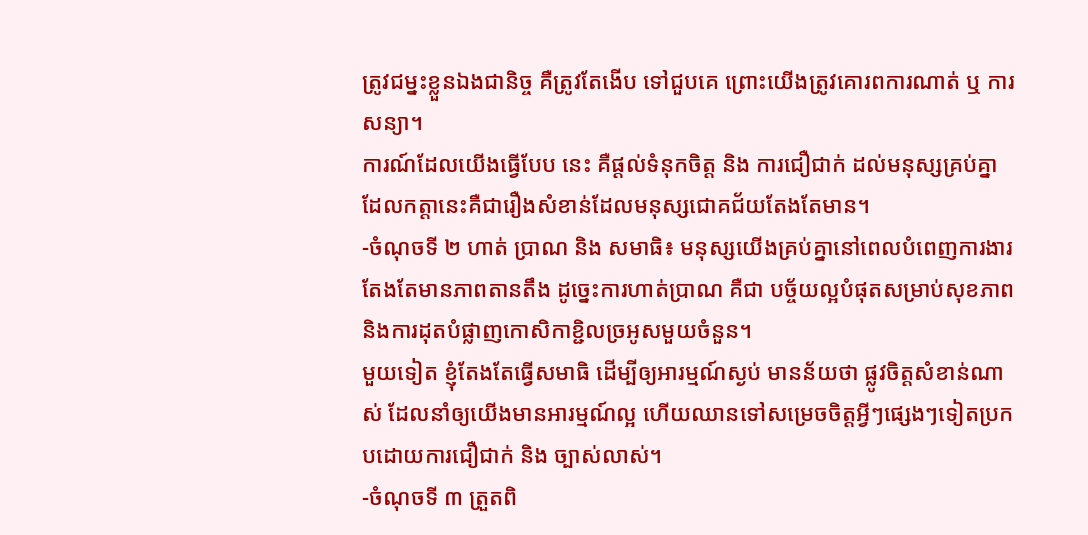ត្រូវជម្នះខ្លួនឯងជានិច្ច គឺត្រូវតែងើប ទៅជួបគេ ព្រោះយើងត្រូវគោរពការណាត់ ឬ ការសន្យា។
ការណ៍ដែលយើងធ្វើបែប នេះ គឺផ្ដល់ទំនុកចិត្ត និង ការជឿជាក់ ដល់មនុស្សគ្រប់គ្នា ដែលកត្តានេះគឺជារឿងសំខាន់ដែលមនុស្សជោគជ័យតែងតែមាន។
-ចំណុចទី ២ ហាត់ ប្រាណ និង សមាធិ៖ មនុស្សយើងគ្រប់គ្នានៅពេលបំពេញការងារតែងតែមានភាពតានតឹង ដូច្នេះការហាត់ប្រាណ គឺជា បច្ច័យល្អបំផុតសម្រាប់សុខភាព និងការដុតបំផ្លាញកោសិកាខ្ជិលច្រអូសមួយចំនួន។
មួយទៀត ខ្ញុំតែងតែធ្វើសមាធិ ដើម្បីឲ្យអារម្មណ៍ស្ងប់ មានន័យថា ផ្លូវចិត្តសំខាន់ណាស់ ដែលនាំឲ្យយើងមានអារម្មណ៍ល្អ ហើយឈានទៅសម្រេចចិត្តអ្វីៗផ្សេងៗទៀតប្រកបដោយការជឿជាក់ និង ច្បាស់លាស់។
-ចំណុចទី ៣ ត្រួតពិ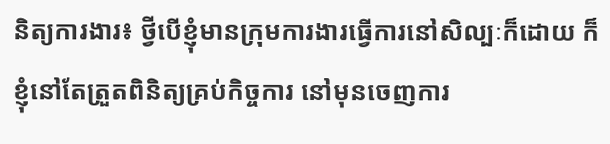និត្យការងារ៖ ថ្វីបើខ្ញុំមានក្រុមការងារធ្វើការនៅសិល្បៈក៏ដោយ ក៏ខ្ញុំនៅតែត្រួតពិនិត្យគ្រប់កិច្ចការ នៅមុនចេញការ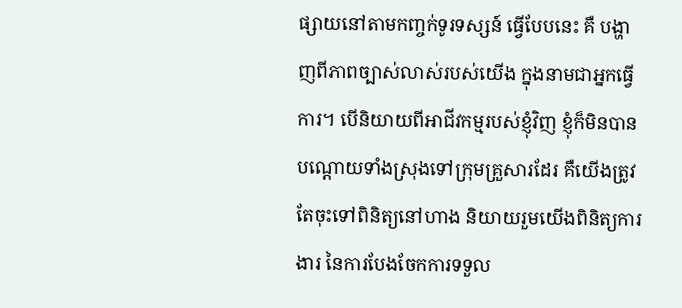ផ្សាយនៅតាមកញ្ចក់ទូរទស្សន៍ ធ្វើបែបនេះ គឺ បង្ហាញពីភាពច្បាស់លាស់របស់យើង ក្នុងនាមជាអ្នកធ្វើការ។ បើនិយាយពីអាជីវកម្មរបស់ខ្ញុំវិញ ខ្ញុំក៏មិនបានបណ្ដោយទាំងស្រុងទៅក្រុមគ្រួសារដែរ គឺយើងត្រូវតែចុះទៅពិនិត្យនៅហាង និយាយរួមយើងពិនិត្យការងារ នៃការបែងចែកការទទួល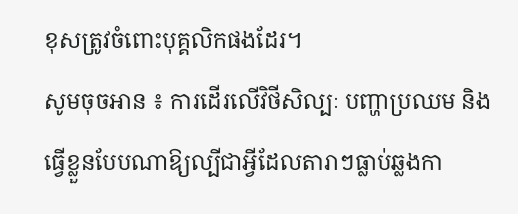ខុសត្រូវចំពោះបុគ្គលិកផងដែរ។
សូមចុចអាន ៖ ការដើរលើវិថីសិល្បៈ បញ្ហាប្រឈម និង ធ្វើខ្លួនបែបណាឱ្យល្បីជាអ្វីដែលតារាៗធ្លាប់ឆ្លងកា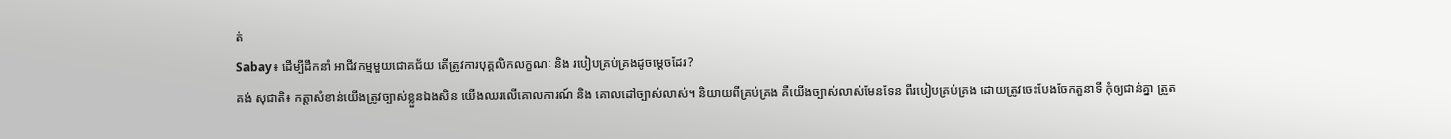ត់
Sabay៖ ដើម្បីដឹកនាំ អាជីវកម្មមួយជោគជ័យ តើត្រូវការបុគ្គលិកលក្ខណៈ និង របៀបគ្រប់គ្រងដូចម្ដេចដែរ?
គង់ សុជាតិ៖ កត្តាសំខាន់យើងត្រូវច្បាស់ខ្លួនឯងសិន យើងឈរលើគោលការណ៍ និង គោលដៅច្បាស់លាស់។ និយាយពីគ្រប់គ្រង គឺយើងច្បាស់លាស់មែនទែន ពីរបៀបគ្រប់គ្រង ដោយត្រូវចេះបែងចែកតួនាទី កុំឲ្យជាន់គ្នា ត្រួត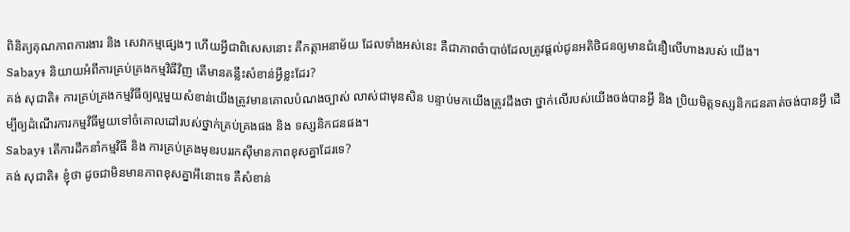ពិនិត្យគុណភាពការងារ និង សេវាកម្មផ្សេងៗ ហើយអ្វីជាពិសេសនោះ គឺកត្តាអនាម័យ ដែលទាំងអស់នេះ គឺជាភាពចំាបាច់ដែលត្រូវផ្ដល់ជូនអតិថិជនឲ្យមានជំនឿលើហាងរបស់ យើង។
Sabay៖ និយាយអំពីការគ្រប់គ្រងកម្មវិធីវិញ តើមានគន្លឹះសំខាន់អ្វីខ្លះដែរ?
គង់ សុជាតិ៖ ការគ្រប់គ្រងកម្មវិធីឲ្យល្អមួយសំខាន់យើងត្រូវមានគោលបំណងច្បាស់ លាស់ជាមុនសិន បន្ទាប់មកយើងត្រូវដឹងថា ថ្នាក់លើរបស់យើងចង់បានអ្វី និង ប្រិយមិត្តទស្សនិកជនគាត់ចង់បានអ្វី ដើម្បីឲ្យដំណើរការកម្មវិធីមួយទៅចំគោលដៅរបស់ថ្នាក់គ្រប់គ្រងផង និង ទស្សនិកជនផង។
Sabay៖ តើការដឹកនាំកម្មវិធី និង ការគ្រប់គ្រងមុខរបររកស៊ីមានភាពខុសគ្នាដែរទេ?
គង់ សុជាតិ៖ ខ្ញុំថា ដូចជាមិនមានភាពខុសគ្នាអីនោះទេ គឺសំខាន់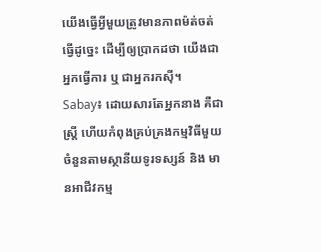យើងធ្វើអ្វីមួយត្រូវមានភាពម៉ត់ចត់ធ្វើដូច្នេះ ដើម្បីឲ្យប្រាកដថា យើងជាអ្នកធ្វើការ ឬ ជាអ្នករកស៊ី។
Sabay៖ ដោយសារតែអ្នកនាង គឺជាស្ត្រី ហើយកំពុងគ្រប់គ្រងកម្មវិធីមួយចំនួនតាមស្ថានីយទូរទស្សន៍ និង មានអាជីវកម្ម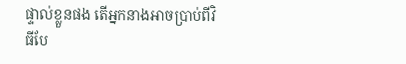ផ្ទាល់ខ្លួនផង តើអ្នកនាងអាចប្រាប់ពីវិធីបែ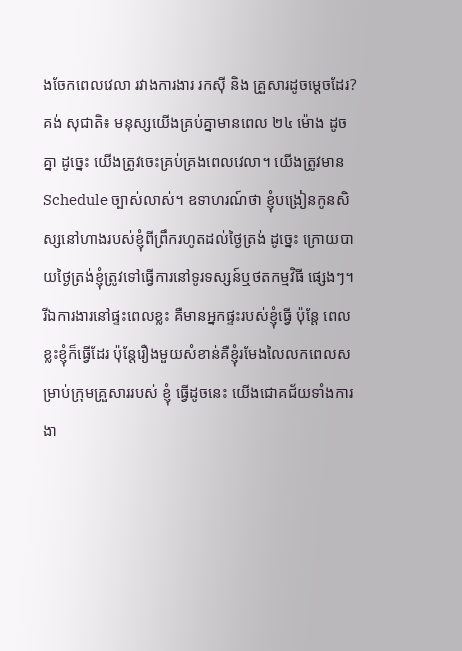ងចែកពេលវេលា រវាងការងារ រកស៊ី និង គ្រួសារដូចម្ដេចដែរ?
គង់ សុជាតិ៖ មនុស្សយើងគ្រប់គ្នាមានពេល ២៤ ម៉ោង ដូចគ្នា ដូច្នេះ យើងត្រូវចេះគ្រប់គ្រងពេលវេលា។ យើងត្រូវមាន Schedule ច្បាស់លាស់។ ឧទាហរណ៍ថា ខ្ញុំបង្រៀនកូនសិស្សនៅហាងរបស់ខ្ញុំពីព្រឹករហូតដល់ថ្ងៃត្រង់ ដូច្នេះ ក្រោយបាយថ្ងៃត្រង់ខ្ញុំត្រូវទៅធ្វើការនៅទូរទស្សន៍ឬថតកម្មវិធី ផ្សេងៗ។ រីឯការងារនៅផ្ទះពេលខ្លះ គឺមានអ្នកផ្ទះរបស់ខ្ញុំធ្វើ ប៉ុន្តែ ពេលខ្លះខ្ញុំក៏ធ្វើដែរ ប៉ុន្តែរឿងមួយសំខាន់គឺខ្ញុំរមែងលៃលកពេលសម្រាប់ក្រុមគ្រួសាររបស់ ខ្ញុំ ធ្វើដូចនេះ យើងជោគជ័យទាំងការងា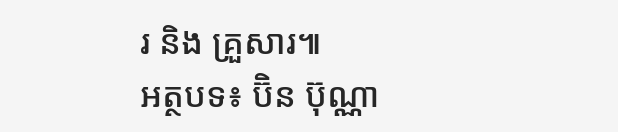រ និង គ្រួសារ៕
អត្ថបទ៖ ប៊ិន ប៊ុណ្ណា